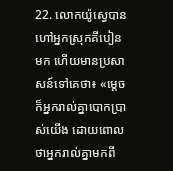22. លោកយ៉ូស្វេបានហៅអ្នកស្រុកគីបៀនមក ហើយមានប្រសាសន៍ទៅគេថា៖ «ម្ដេចក៏អ្នករាល់គ្នាបោកប្រាស់យើង ដោយពោលថាអ្នករាល់គ្នាមកពី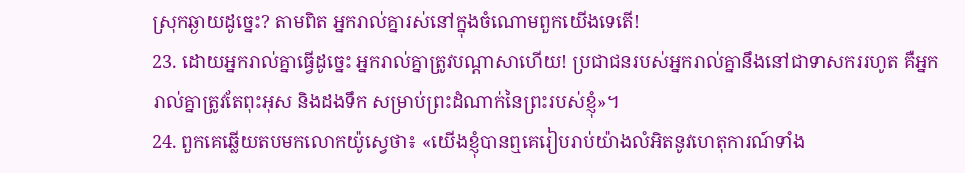ស្រុកឆ្ងាយដូច្នេះ? តាមពិត អ្នករាល់គ្នារស់នៅក្នុងចំណោមពួកយើងទេតើ!
23. ដោយអ្នករាល់គ្នាធ្វើដូច្នេះ អ្នករាល់គ្នាត្រូវបណ្ដាសាហើយ! ប្រជាជនរបស់អ្នករាល់គ្នានឹងនៅជាទាសកររហូត គឺអ្នករាល់គ្នាត្រូវតែពុះអុស និងដងទឹក សម្រាប់ព្រះដំណាក់នៃព្រះរបស់ខ្ញុំ»។
24. ពួកគេឆ្លើយតបមកលោកយ៉ូស្វេថា៖ «យើងខ្ញុំបានឮគេរៀបរាប់យ៉ាងលំអិតនូវហេតុការណ៍ទាំង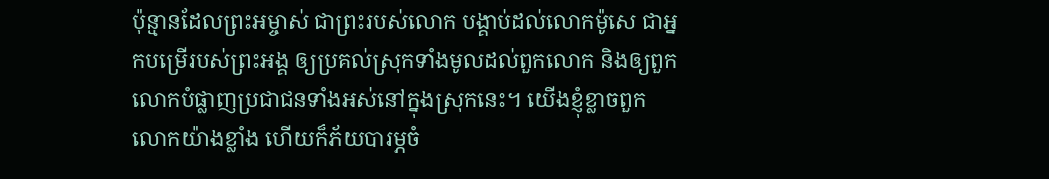ប៉ុន្មានដែលព្រះអម្ចាស់ ជាព្រះរបស់លោក បង្គាប់ដល់លោកម៉ូសេ ជាអ្នកបម្រើរបស់ព្រះអង្គ ឲ្យប្រគល់ស្រុកទាំងមូលដល់ពួកលោក និងឲ្យពួកលោកបំផ្លាញប្រជាជនទាំងអស់នៅក្នុងស្រុកនេះ។ យើងខ្ញុំខ្លាចពួកលោកយ៉ាងខ្លាំង ហើយក៏ភ័យបារម្ភចំ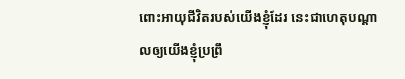ពោះអាយុជីវិតរបស់យើងខ្ញុំដែរ នេះជាហេតុបណ្ដាលឲ្យយើងខ្ញុំប្រព្រឹ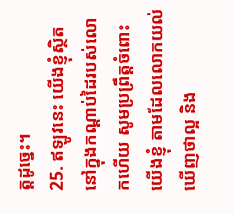ត្តដូច្នេះ។
25. ឥឡូវនេះ យើងខ្ញុំស្ថិតនៅក្នុងកណ្ដាប់ដៃរបស់លោកហើយ សូមប្រព្រឹត្តចំពោះយើងខ្ញុំ តាមដែលលោកយល់ឃើញថាល្អ និង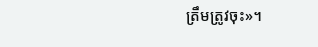ត្រឹមត្រូវចុះ»។